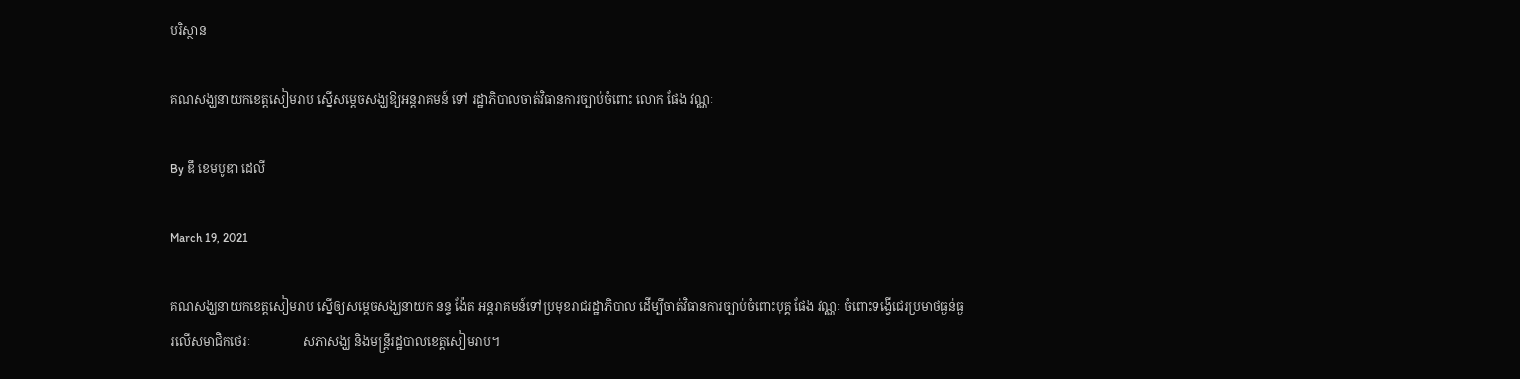បរិស្ថាន

គណសង្ឃនាយកខេត្តសៀមរាប ស្នើសម្តេចសង្ឃឱ្យអន្តរាគមន៍ ទៅ រដ្ឋាភិបាលចាត់វិធានការច្បាប់ចំពោះ លោក ផែង វណ្ណៈ

By ឌឹ ខេមបូឌា ដេលី

March 19, 2021

គណសង្ឃនាយកខេត្តសៀមរាប ស្នើឲ្យសម្តេចសង្ឃនាយក នន្ទ ង៉ែត អន្តរាគមន៍ទៅប្រមុខរាជរដ្ឋាភិបាល ដើម្បីចាត់វិធានការច្បាប់ចំពោះបុគ្គ ផែង វណ្ណៈ ចំពោះទង្វើជេរប្រមាថធ្ងន់ធ្ងរលើសមាជិកថេរៈ                 សភាសង្ឃ និងមន្ត្រីរដ្ឋបាលខេត្តសៀមរាប។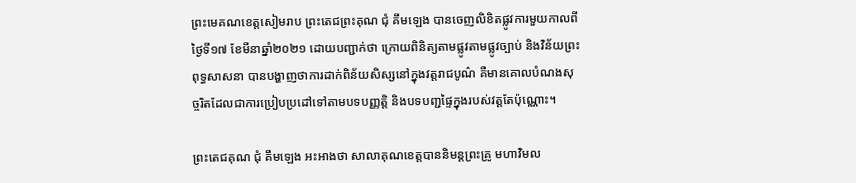ព្រះមេគណខេត្តសៀមរាប ព្រះតេជព្រះគុណ ជុំ គឹមឡេង បានចេញលិខិតផ្លូវការមួយកាលពីថ្ងៃទី១៧ ខែមីនាឆ្នាំ២០២១ ដោយបញ្ជាក់ថា ក្រោយពិនិត្យតាមផ្លូវតាមផ្លូវច្បាប់ និងវិន័យព្រះពុទ្ធសាសនា បានបង្ហាញថាការដាក់ពិន័យសិស្សនៅក្នុងវត្តរាជបូណ៌ គឺមានគោលបំណងសុច្ចរិតដែលជាការប្រៀបប្រដៅទៅតាមបទបញ្ញត្តិ និងបទបញ្ជផ្ទៃក្នុងរបស់វត្តតែប៉ុណ្ណោះ។

ព្រះតេជគុណ ជុំ គឹមឡេង អះអាងថា សាលាគុណខេត្តបាននិមន្តព្រះគ្រូ មហាវិមល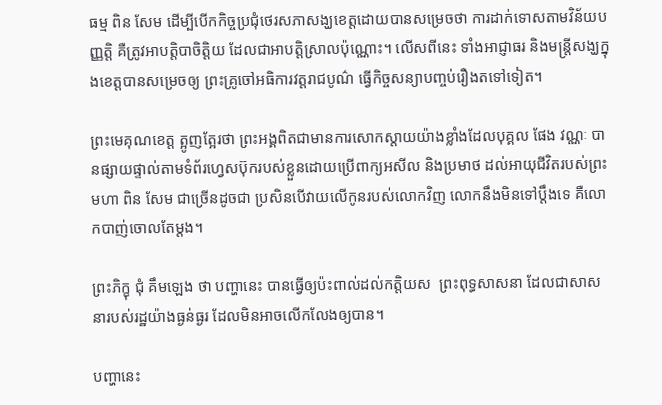ធម្ម ពិន សែម ដើម្បីបើកកិច្ចប្រជុំថេរសភាសង្ឃខេត្តដោយបានសម្រេចថា ការដាក់ទោសតាមវិន័យបញ្ញត្តិ គឺត្រូវអាបត្តិបាចិត្តិយ ដែលជាអាបត្តិស្រាលប៉ុណ្ណោះ។ លើសពីនេះ ទាំងអាជ្ញាធរ និងមន្ត្រីសង្ឃក្នុងខេត្តបានសម្រេចឲ្យ ព្រះគ្រូចៅអធិការវត្តរាជបូណ៌ ធ្វើកិច្ចសន្យាបញ្ចប់រឿងតទៅទៀត។

ព្រះមេគុណខេត្ត ត្អូញត្អែរថា ព្រះអង្គពិតជាមានការសោកស្តាយយ៉ាងខ្លាំងដែលបុគ្គល ផែង វណ្ណៈ បានផ្សាយផ្ទាល់តាមទំព័រហ្វេសប៊ុករបស់ខ្លួនដោយប្រើពាក្យអសីល និងប្រមាថ ដល់អាយុជីវិតរបស់ព្រះមហា ពិន សែម ជាច្រើនដូចជា ប្រសិនបើវាយលើកូនរបស់លោកវិញ លោកនឹងមិនទៅប្តឹងទេ គឺលោកបាញ់ចោលតែម្តង។

ព្រះភិក្ខុ ជុំ គឹមឡេង ថា បញ្ហានេះ បានធ្វើឲ្យប៉ះពាល់ដល់កត្តិយស  ព្រះពុទ្ធសាសនា ដែលជាសាសនារបស់រដ្ឋយ៉ាងធ្ងន់ធ្ងរ ដែលមិនអាចលើកលែងឲ្យបាន។

បញ្ហានេះ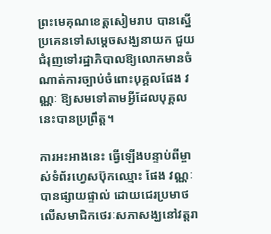ព្រះមេគុណខេត្តសៀមរាប បានស្នើប្រគេនទៅសម្តេចសង្ឃនាយក ជួយជំរុញទៅរដ្ឋាភិបាលឱ្យលោកមានចំណាត់ការច្បាប់ចំពោះបុគ្គលផែង វណ្ណៈ ឱ្យសមទៅតាមអ្វីដែលបុគ្គលនេះបានប្រព្រឹត្ត។

ការអះអាងនេះ ធ្វើឡើងបន្ទាប់ពីម្ចាស់ទំព័រហ្វេសប៊ុកឈ្មោះ ផែង វណ្ណៈ បានផ្សាយផ្ទាល់ ដោយជេរប្រមាថលើសមាជិកថេរៈសភាសង្ឃនៅវត្តរា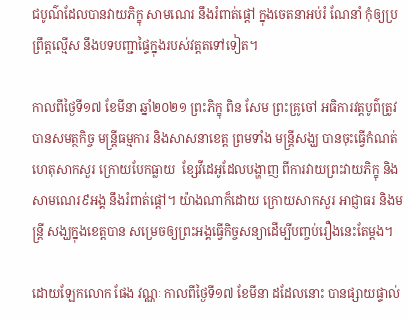ជបូណ៌ដែលបានវាយភិក្ខុ សាមណេរ នឹងរំពាត់ផ្តៅ ក្នុងចេតនាអប់រំ ណែនាំ កុំឲ្យប្រព្រឹត្តល្មើស នឹងបទបញ្ជាផ្ទៃក្នុងរបស់វត្តតទៅទៀត។

កាលពីថ្ងៃទី១៧ ខែមីនា ឆ្នាំ២០២១ ព្រះភិក្ខុ ពិន សែម ព្រះគ្រូចៅ អធិការវត្តបូព៌ត្រូវបានសមត្ថកិច្ច មន្ត្រីធម្មការ និងសាសនាខេត្ត ព្រមទាំង មន្ត្រីសង្ឃ បានចុះធ្វើកំណត់ហេតុសាកសួរ ក្រោយបែកធ្លាយ  ខ្សែវីដេអូដែលបង្ហាញ ពីការវាយព្រះវាយភិក្ខុ និងសាមណេរ៩អង្គ នឹងរំពាត់ផ្តៅ។ យ៉ាងណាក៏ដោយ ក្រោយសាកសួរ អាជ្ញាធរ និងមន្ត្រី សង្ឃក្នុងខេត្តបាន សម្រេចឲ្យព្រះអង្គធ្វើកិច្ចសន្យាដើម្បីបញ្ចប់រឿងនេះតែម្តង។

ដោយឡែកលោក ផែង វណ្ណៈ កាលពីថ្ងៃទី១៧ ខែមីនា ដដែលនោះ បានផ្សាយផ្ទាល់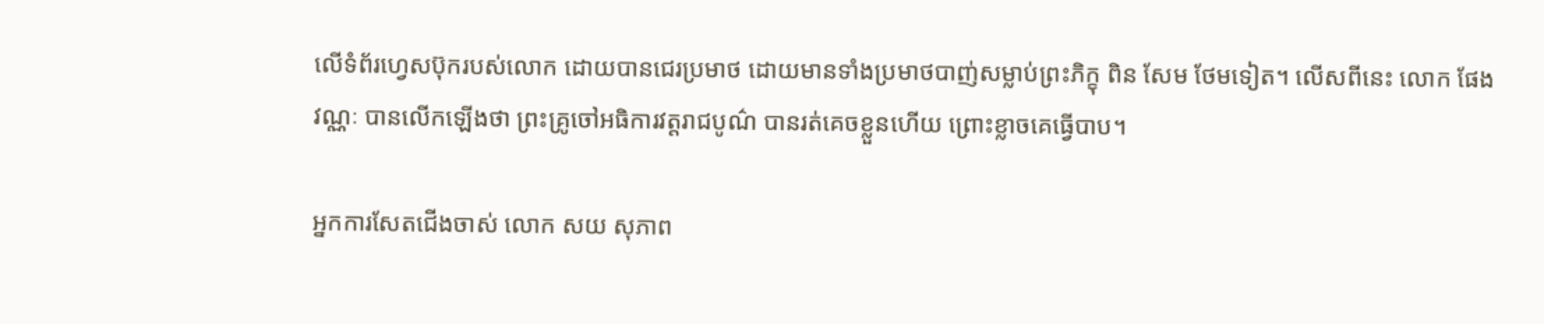លើទំព័រហ្វេសប៊ុករបស់លោក ដោយបានជេរប្រមាថ ដោយមានទាំងប្រមាថបាញ់សម្លាប់ព្រះភិក្ខុ ពិន សែម ថែមទៀត។ លើសពីនេះ លោក ផែង វណ្ណៈ បានលើកឡើងថា ព្រះគ្រូចៅអធិការវត្តរាជបូណ៌ បានរត់គេចខ្លួនហើយ ព្រោះខ្លាចគេធ្វើបាប។

អ្នកការសែតជើងចាស់ លោក សយ សុភាព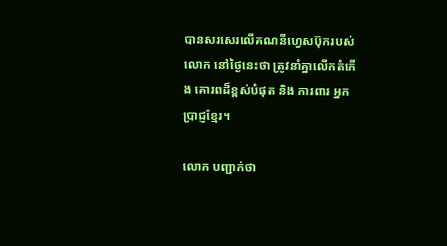បានសរសេរលើគណនីហ្វេសប៊ុករបស់លោក នៅថ្ងៃនេះថា ត្រូវនាំគ្នាលើកតំកើង គោរពដ៏ខ្ពស់បំផុត និង ការពារ អ្នកប្រាជ្ញខ្មែរ។

លោក បញ្ជាក់ថា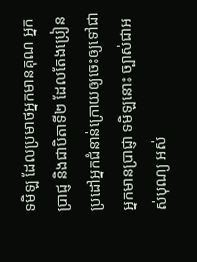ទមិឡ ដែលប្រមាថអ្នកមានគុណ អ្នកប្រាជ្ញ និងជាបិតាទី២ ដែលតែងប្រៀនប្រដៅអ្នកជំនាន់ក្រោយឲ្យចេះឲ្យទៅជាអ្នកមានប្រាជ្ញា ទមិឡនោះ ច្បាស់ជាអស់បុណ្យ អស់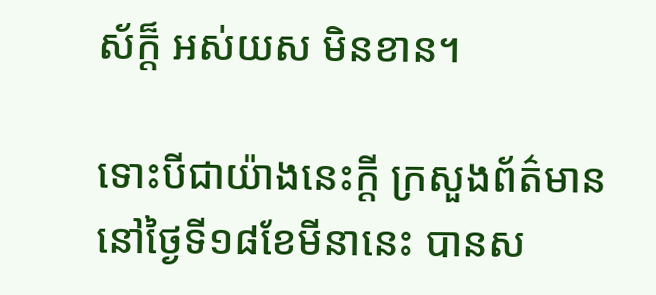ស័ក្ត៏ អស់យស មិនខាន។

ទោះបីជាយ៉ាងនេះក្តី ក្រសួងព័ត៌មាននៅថ្ងៃទី១៨ខែមីនានេះ បានស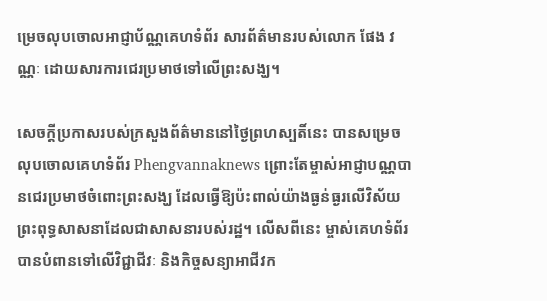ម្រេចលុបចោលអាជ្ញាប័ណ្ណគេហទំព័រ សារព័ត៌មានរបស់លោក ផែង វណ្ណៈ ដោយសារការជេរប្រមាថទៅលើព្រះសង្ឃ។

សេចក្តីប្រកាសរបស់ក្រសួងព័ត៌មាននៅថ្ងៃព្រហស្បតិ៍នេះ បានសម្រេចលុបចោលគេហទំព័រ Phengvannaknews ព្រោះតែម្ចាស់អាជ្ញាបណ្ណបានជេរប្រមាថចំពោះព្រះសង្ឃ ដែលធ្វើឱ្យប៉ះពាល់យ៉ាងធ្ងន់ធ្ងរលើវិស័យព្រះពុទ្ធសាសនាដែលជាសាសនារបស់រដ្ឋ។ លើសពីនេះ ម្ចាស់គេហទំព័របានបំពានទៅលើវិជ្ជាជីវៈ និងកិច្ចសន្យាអាជីវក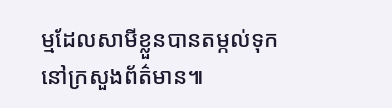ម្មដែលសាមីខ្លួនបានតម្កល់ទុកនៅក្រសួងព័ត៌មាន៕